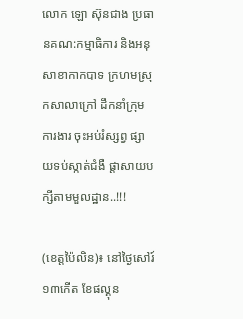លោក ឡោ ស៊ុនជាង ប្រធានគណ:កម្មាធិការ និងអនុសាខាកាកបាទ ក្រហមស្រុកសាលាក្រៅ ដឹកនាំក្រុមការងារ ចុះអប់រំស្សព្វ ផ្សាយទប់ស្កាត់ជំងឺ ផ្ដាសាយបក្សីតាមមួលដ្ឋាន..!!!

(ខេត្តប៉ៃលិន)៖ នៅថ្ងៃសៅរ៍១៣កើត ខែផល្គុន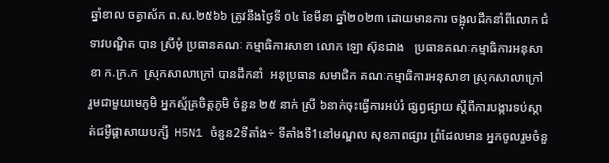ឆ្នាំខាល ចត្វាស័ក ព.ស.២៥៦៦ ត្រូវនឹងថ្ងៃទី ០៤ ខែមីនា ឆ្នាំ២០២៣ ដោយមានការ ចង្អុលដឹកនាំពីលោក ជំទាវបណ្ឌិត បាន ស្រីមុំ ប្រធានគណៈ កម្មាធិការសាខា លោក ឡោ ស៊ុនជាង   ប្រធានគណៈកម្មាធិការអនុសាខា ក.ក្រ.ក  ស្រុកសាលាក្រៅ បានដឹកនាំ  អនុប្រធាន សមាជិក គណៈកម្មាធិការអនុសាខា ស្រុកសាលាក្រៅ  រួមជាមួយមេភូមិ អ្នកស្ម័គ្រចិត្តភូមិ ចំនួន ២៥ នាក់ ស្រី ៦នាក់ចុះធ្វើការអប់រំ ផ្សព្វផ្សាយ ស្តីពីការបង្ការទប់ស្កា ត់ជម្ងឺផ្តាសាយបក្សី  H5N1 ចំនួន2ទីតាំង÷ ទីតាំងទី1នៅមណ្ឌល សុខភាពផ្សារ ព្រំដែលមាន អ្នកចូលរួមចំនួ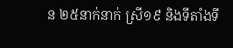ន ២៥នាក់នាក់ ស្រី១៩ និងទីតាំងទី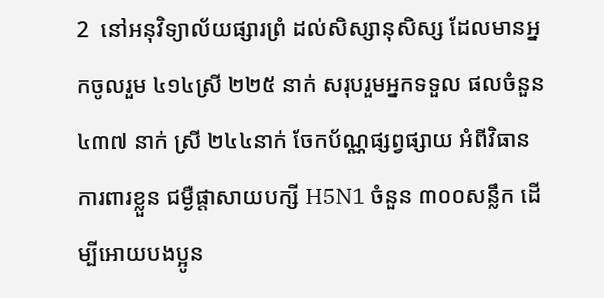2  នៅអនុវិទ្យាល័យផ្សារព្រំ ដល់សិស្សានុសិស្ស ដែលមានអ្នកចូលរួម ៤១៤ស្រី ២២៥ នាក់ សរុបរួមអ្នកទទួល ផលចំនួន ៤៣៧ នាក់ ស្រី ២៤៤នាក់ ចែកប័ណ្ណផ្សព្វផ្សាយ អំពីវិធានការពារខ្លួន ជម្ងឺផ្តាសាយបក្សី H5N1 ចំនួន ៣០០សន្លឹក ដើម្បីអោយបងប្អូន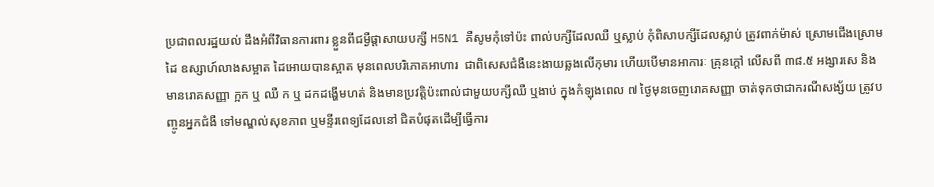ប្រជាពលរដ្ឋយល់ ដឹងអំពីវិធានការពារ ខ្លួនពីជម្ងឺផ្តាសាយបក្សី H5N1 គឺសូមកុំទៅប៉ះ ពាល់បក្សីដែលឈឺ ឬស្លាប់ កុំពិសាបក្សីដែលស្លាប់ ត្រូវពាក់ម៉ាស់ ស្រោមជើងស្រោមដៃ ឧស្សាហ៍លាងសម្អាត ដៃអោយបានស្អាត មុនពេលបរិភោគអាហារ  ជាពិសេសជំងឺនេះងាយឆ្លងលើកុមារ ហើយបើមានអាការៈ គ្រុនក្តៅ លើសពី ៣៨.៥ អង្សារសេ និងមានរោគសញ្ញា ក្អក ឬ ឈឺ ក ឬ ដកដង្ហើមហត់ និងមានប្រវត្តិប៉ះពាល់ជាមួយបក្សីឈឺ ឬងាប់ ក្នុងកំឡុងពេល ៧ ថ្ងៃមុនចេញរោគសញ្ញា ចាត់ទុកថាជាករណីសង្ស័យ ត្រូវបញ្ចូនអ្នកជំងឺ ទៅមណ្ឌល់សុខភាព ឬមន្ទីរពេទ្យដែលនៅ ជិតបំផុតដើម្បីធ្វើការ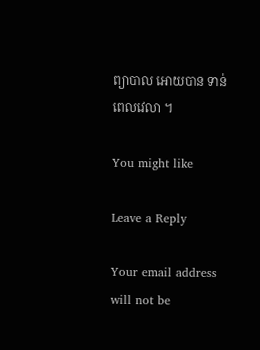ព្យាបាល អោយបាន ទាន់ពេលវេលា ។

You might like

Leave a Reply

Your email address will not be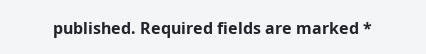published. Required fields are marked *